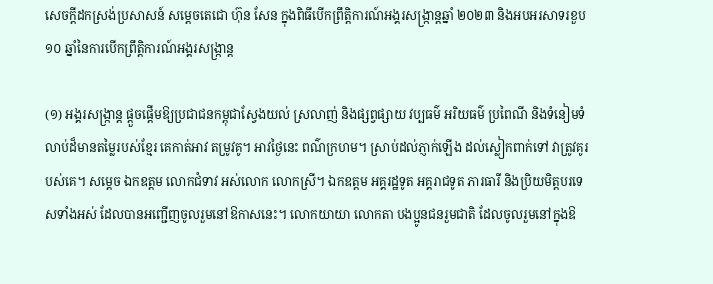សេចក្ដីដកស្រង់ប្រសាសន៍ សម្ដេចតេជោ ហ៊ុន សែន ក្នុងពិធីបើកព្រឹត្តិការណ៍អង្គរសង្ក្រាន្តឆ្នាំ ២០២៣ និងអបអរសាទរខួប ១០ ឆ្នាំនៃការបើកព្រឹត្តិការណ៍អង្គរសង្ក្រាន្ត

(១) អង្គរសង្រ្កាន្ត ផ្ដួចផ្ដើមឱ្យប្រជាជនកម្ពុជាស្វែងយល់ ស្រលាញ់ និងផ្សព្វផ្សាយ វប្បធម៌ អរិយធម៌ ប្រពៃណី និងទំនៀមទំលាប់ដ៏មានតម្លៃរបស់ខ្មែរ គេកាត់អាវ តម្រូវគូ។ អាវថ្ងៃនេះ ពណ៌ក្រហម។ ស្រាប់ដល់ភ្ញាក់ឡើង ដល់ស្លៀកពាក់ទៅ វាត្រូវគូរបស់គេ។ សម្ដេច ឯកឧត្តម លោកជំទាវ អស់លោក លោកស្រី។ ឯកឧត្តម អគ្គរដ្ឋទូត អគ្គរាជទូត ភារធារី និងប្រិយមិត្តបរទេសទាំងអស់ ដែលបានអញ្ជើញចូលរួមនៅឱកាសនេះ។ លោកយាយា លោកតា បងប្អូនជនរួមជាតិ ដែលចូលរួមនៅក្នុងឱ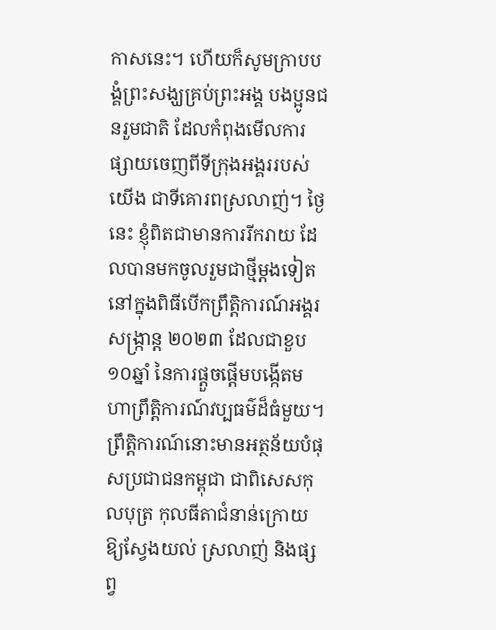កាសនេះ។ ហើយក៏សូមក្រាបបង្គំព្រះសង្ឃគ្រប់ព្រះអង្គ បងប្អូនជនរួមជាតិ ដែលកំពុងមើលការផ្សាយចេញពីទីក្រុងអង្គររបស់យើង ជាទីគោរពស្រលាញ់។ ថ្ងៃនេះ ខ្ញុំពិតជាមានការរីករាយ ដែលបានមកចូលរួមជាថ្មីម្ដងទៀត នៅក្នុងពិធីបើកព្រឹត្តិការណ៍អង្គរសង្រ្កាន្ត ២០២៣ ដែលជាខួប ១០ឆ្នាំ នៃការផ្ដួចផ្ដើមបង្កើតមហាព្រឹត្តិការណ៍វប្បធម៌ដ៏ធំមួយ។ ព្រឹត្តិការណ៍នោះមានអត្ថន័យបំផុសប្រជាជនកម្ពុជា ជាពិសេសកុលបុត្រ កុលធីតាជំនាន់ក្រោយ ឱ្យស្វែងយល់ ស្រលាញ់ និងផ្សព្វ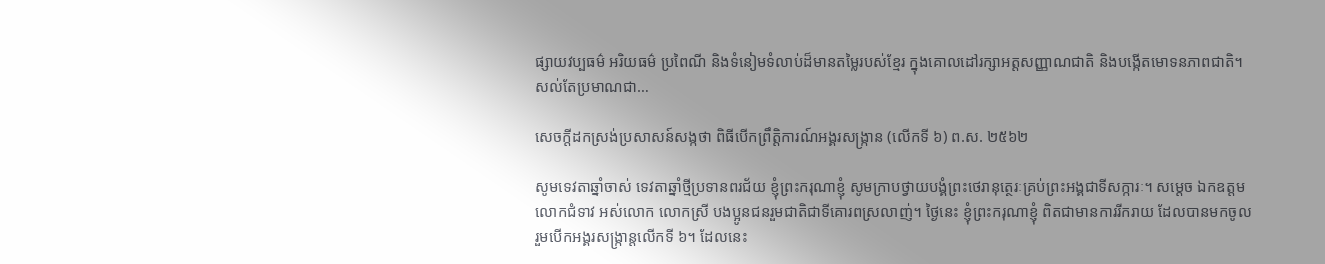ផ្សាយវប្បធម៌ អរិយធម៌ ប្រពៃណី និងទំនៀមទំលាប់ដ៏មានតម្លៃរបស់ខ្មែរ ក្នុងគោលដៅរក្សាអត្តសញ្ញាណជាតិ និងបង្កើតមោទនភាពជាតិ។ សល់តែប្រមាណជា…

សេចក្តីដកស្រង់ប្រសាសន៍សង្កថា ពិធីបើកព្រឹត្តិការណ៍អង្គរសង្រ្កាន (លើកទី ៦) ព.ស. ២៥៦២

សូមទេវតាឆ្នាំចាស់ ទេវតាឆ្នាំថ្មីប្រទានពរជ័យ ខ្ញុំព្រះករុណាខ្ញុំ សូមក្រាបថ្វាយបង្គំព្រះថេរានុត្ថេរៈគ្រប់ព្រះអង្គជាទីសក្ការៈ។ សម្ដេច ឯកឧត្តម លោកជំទាវ អស់លោក លោកស្រី បងប្អូនជនរួមជាតិជាទីគោរពស្រលាញ់។ ថ្ងៃនេះ ខ្ញុំព្រះករុណាខ្ញុំ ពិតជាមានការរីករាយ ដែលបានមកចូលរួមបើកអង្គរសង្រ្កាន្តលើកទី ៦។ ដែលនេះ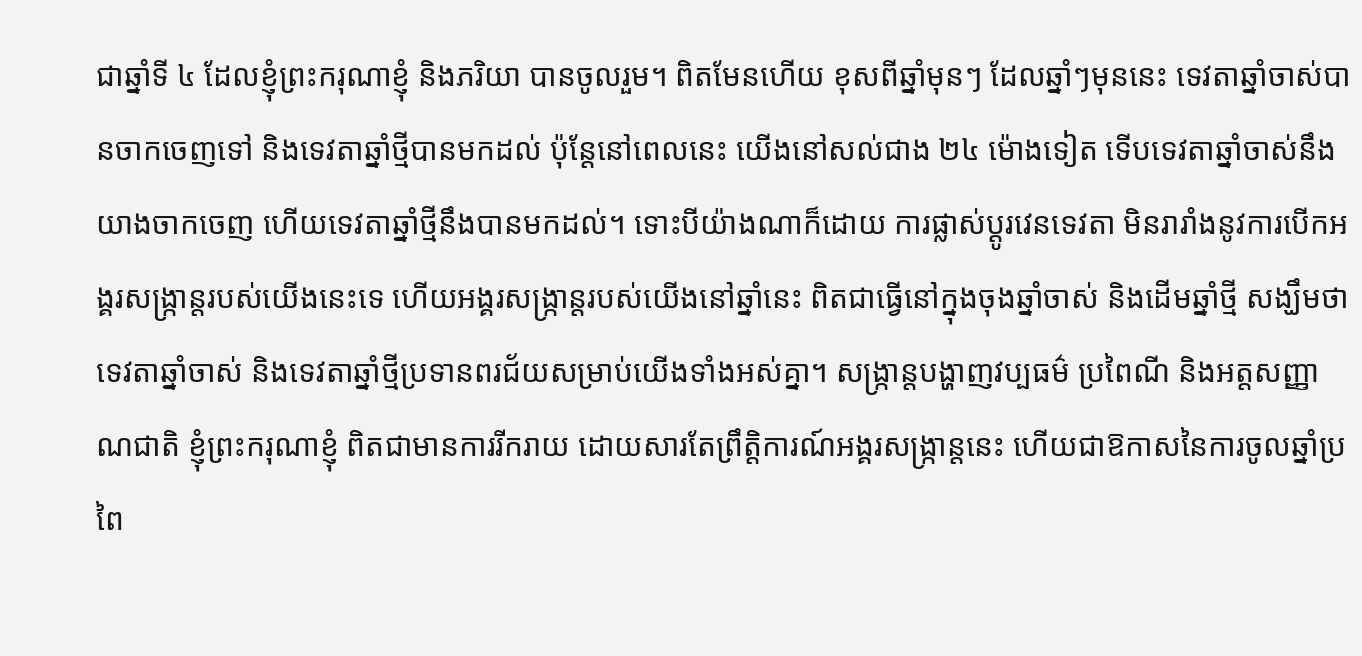ជាឆ្នាំទី ៤ ដែលខ្ញុំព្រះករុណាខ្ញុំ និងភរិយា បានចូលរួម។ ពិតមែនហើយ ខុសពីឆ្នាំមុនៗ ដែលឆ្នាំៗមុននេះ ទេវតាឆ្នាំចាស់បានចាកចេញទៅ និងទេវតាឆ្នាំថ្មីបានមកដល់ ប៉ុន្តែនៅពេលនេះ យើងនៅសល់ជាង ២៤ ម៉ោងទៀត ទើបទេវតាឆ្នាំចាស់នឹងយាងចាកចេញ ហើយទេវតាឆ្នាំថ្មីនឹងបានមកដល់។ ទោះបីយ៉ាងណាក៏ដោយ ការផ្លាស់ប្ដូរវេនទេវតា មិនរារាំងនូវការបើកអង្គរសង្រ្កាន្តរបស់យើងនេះទេ ហើយអង្គរសង្រ្កាន្តរបស់យើងនៅឆ្នាំនេះ ពិតជាធ្វើនៅក្នុងចុងឆ្នាំចាស់ និងដើមឆ្នាំថ្មី សង្ឃឹមថា ទេវតាឆ្នាំចាស់ និងទេវតាឆ្នាំថ្មីប្រទានពរជ័យសម្រាប់យើងទាំងអស់គ្នា។ សង្រ្កាន្តបង្ហាញវប្បធម៌ ប្រពៃណី និងអត្តសញ្ញាណជាតិ ខ្ញុំព្រះករុណាខ្ញុំ ពិតជាមានការរីករាយ ដោយសារតែព្រឹត្តិការណ៍អង្គរសង្រ្កាន្តនេះ ហើយជាឱកាសនៃការចូលឆ្នាំប្រពៃ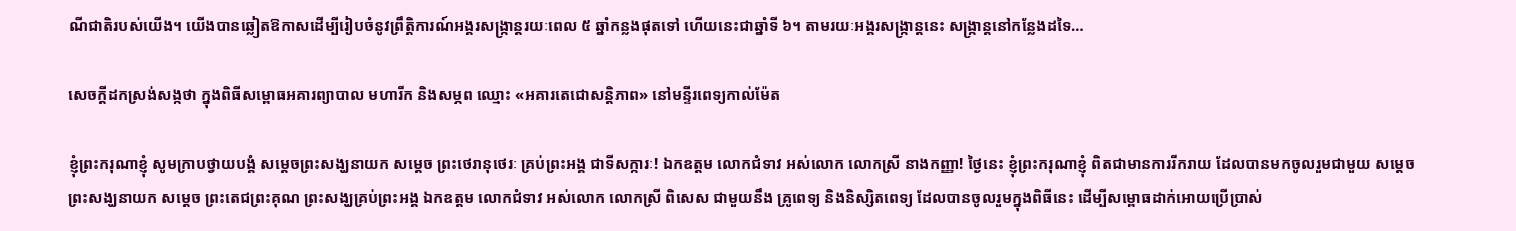ណីជាតិរបស់យើង។ យើងបានឆ្លៀតឱកាសដើម្បីរៀបចំនូវព្រឹត្តិការណ៍អង្គរសង្រ្កាន្តរយៈពេល ៥ ឆ្នាំកន្លងផុតទៅ ហើយនេះជាឆ្នាំទី ៦។ តាមរយៈអង្គរសង្រ្កាន្តនេះ សង្រ្កាន្តនៅកន្លែងដទៃ…

សេចក្តីដកស្រង់សង្កថា ក្នុងពិធីសម្ពោធអគារព្យាបាល មហារីក និងសម្ភព ឈ្មោះ «អគារតេជោសន្តិភាព» នៅមន្ទីរពេទ្យកាល់ម៉ែត

ខ្ញុំព្រះករុណាខ្ញុំ សូមក្រាបថ្វាយបង្គំ សម្តេចព្រះសង្ឃនាយក សម្តេច ព្រះថេរានុថេរៈ គ្រប់ព្រះអង្គ ជាទីសក្ការៈ! ឯកឧត្តម លោកជំទាវ អស់លោក លោកស្រី នាងកញ្ញា! ថ្ងៃនេះ ខ្ញុំព្រះករុណាខ្ញុំ ពិតជាមានការរីករាយ ដែលបានមកចូលរួមជាមួយ សម្តេចព្រះសង្ឃនាយក សម្តេច ព្រះតេជព្រះគុណ ព្រះសង្ឃគ្រប់ព្រះអង្គ ឯកឧត្តម លោកជំទាវ អស់លោក លោកស្រី ពិសេស ជាមួយនឹង គ្រូពេទ្យ និងនិស្សិតពេទ្យ ដែលបានចូលរួមក្នុងពិធីនេះ ដើម្បីសម្ពោធដាក់អោយប្រើប្រាស់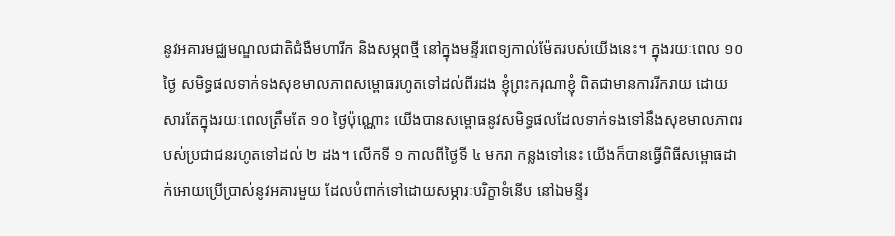នូវអគារមជ្ឈមណ្ឌលជាតិជំងឺមហារីក និងសម្ភពថ្មី នៅក្នុងមន្ទីរពេទ្យកាល់ម៉ែតរបស់យើងនេះ។ ក្នុងរយៈពេល ១០ ថ្ងៃ សមិទ្ធផលទាក់ទងសុខមាលភាពសម្ពោធរហូតទៅដល់ពីរដង ខ្ញុំព្រះករុណាខ្ញុំ ពិតជាមានការរីករាយ ដោយសារតែក្នុងរយៈពេលត្រឹមតែ ១០ ថ្ងៃប៉ុណ្ណោះ យើងបានសម្ពោធនូវសមិទ្ធផលដែលទាក់ទងទៅនឹងសុខមាលភាពរបស់ប្រជាជនរហូតទៅដល់ ២ ដង។ លើកទី ១ កាលពីថ្ងៃទី ៤ មករា កន្លងទៅនេះ យើងក៏បានធ្វើពិធីសម្ពោធដាក់អោយប្រើប្រាស់នូវអគារមួយ ដែលបំពាក់ទៅដោយសម្ភារៈបរិក្ខាទំនើប នៅឯមន្ទីរ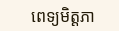ពេទ្យមិត្តភា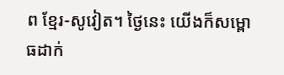ព ខ្មែរ-សូវៀត។ ថ្ងៃនេះ យើងក៏សម្ពោធដាក់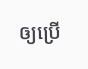ឲ្យប្រើ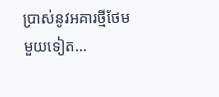ប្រាស់នូវអគារថ្មីថែមមួយទៀត…